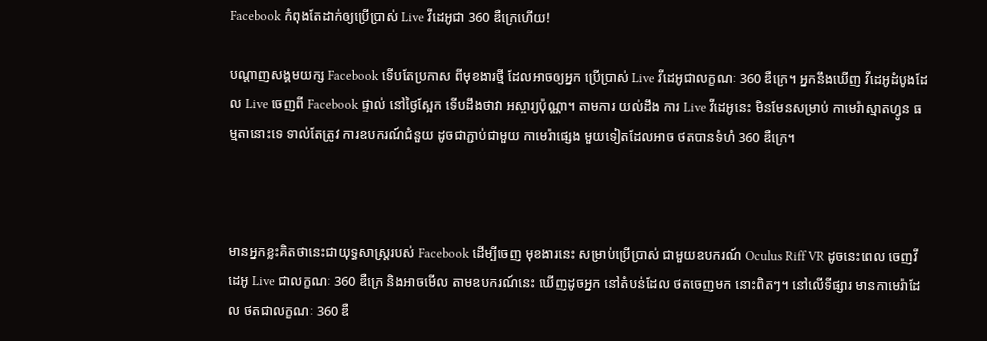Facebook កំពុងតែដាក់ឲ្យប្រើប្រាស់ Live វីដេអូជា 360 ឌឺក្រេហើយ!

បណ្តាញសង្គមយក្ស Facebook ទើបតែប្រកាស ពីមុខងារថ្មី ដែលអាចឲ្យអ្នក ប្រើប្រាស់ Live វីដេអូជាលក្ខណៈ 360 ឌឺក្រេ។ អ្នកនឹងឃើញ វីដេអូដំបូងដែល Live ចេញពី Facebook ផ្ទាល់ នៅថ្ងៃស្អែក ទើបដឹងថាវា អស្ចារ្យប៉ុណ្ណា។ តាមការ យល់ដឹង ការ Live វីដេអូនេះ មិនមែនសម្រាប់ កាមេរ៉ាស្មាតហ្វូន ធម្មតានោះទេ ទាល់តែត្រូវ ការឧបករណ៍ជំនួយ ដូចជាភ្ជាប់ជាមួយ កាមេរ៉ាផ្សេង មួយទៀតដែលអាច ថតបានទំហំ 360 ឌឺក្រេ។



មានអ្នកខ្លះគិតថានេះជាយុទ្ធសាស្រ្តរបស់ Facebook ដើម្បីចេញ មុខងារនេះ សម្រាប់ប្រើប្រាស់ ជាមួយឧបករណ៍ Oculus Riff VR ដូចនេះពេល ចេញវីដេអូ Live ជាលក្ខណៈ 360 ឌឺក្រេ និងអាចមើល តាមឧបករណ៍នេះ ឃើញដូចអ្នក នៅតំបន់ដែល ថតចេញមក នោះពិតៗ។ នៅលើទីផ្សារ មានកាមេរ៉ាដែល ថតជាលក្ខណៈ 360 ឌឺ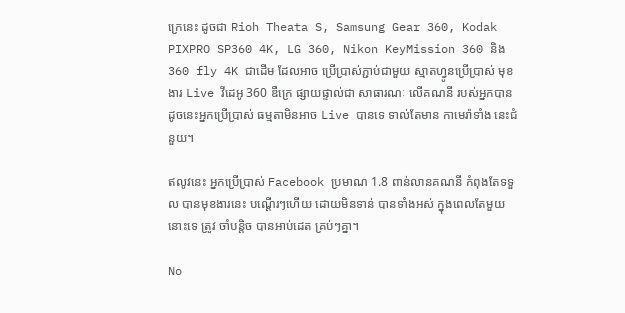ក្រេនេះ ដូចជា Rioh Theata S, Samsung Gear 360, Kodak PIXPRO SP360 4K, LG 360, Nikon KeyMission 360 និង 360 fly 4K ជាដើម ដែលអាច ប្រើប្រាស់ភ្ជាប់ជាមួយ ស្មាតហ្វូនប្រើប្រាស់ មុខងារ Live វីដេអូ 360 ឌឺក្រេ ផ្សាយផ្ទាល់ជា សាធារណៈ លើគណនី របស់អ្នកបាន ដូចនេះអ្នកប្រើប្រាស់ ធម្មតាមិនអាច Live បានទេ ទាល់តែមាន កាមេរ៉ាទាំង នេះជំនួយ។

ឥលូវនេះ អ្នកប្រើប្រាស់ Facebook ប្រមាណ 1.8 ពាន់លានគណនី កំពុងតែទទួល បានមុខងារនេះ បណ្តើរៗហើយ ដោយមិនទាន់ បានទាំងអស់ ក្នុងពេលតែមួយ នោះទេ ត្រូវ ចាំបន្តិច បានអាប់ដេត គ្រប់ៗគ្នា។

No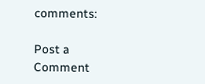comments:

Post a Comment